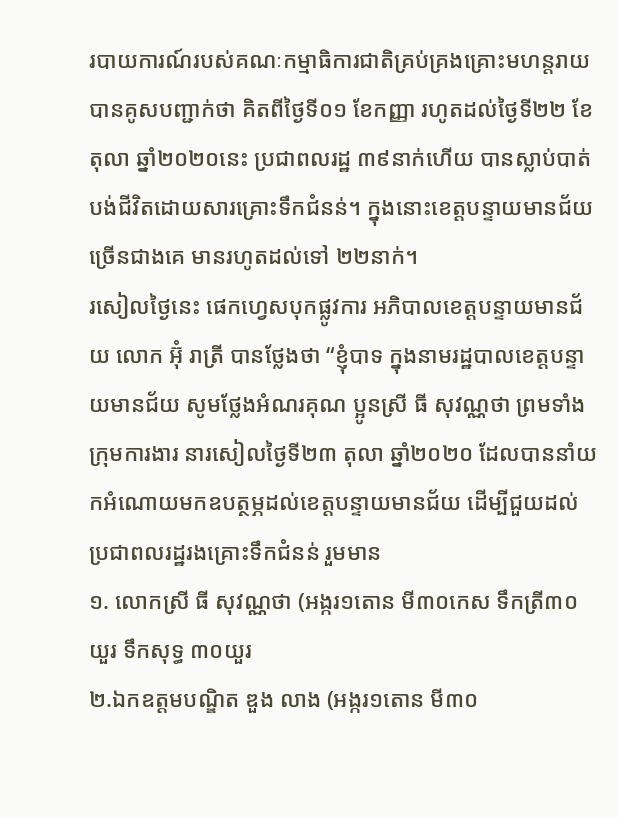របាយការណ៍របស់គណៈកម្មាធិការជាតិគ្រប់គ្រងគ្រោះមហន្តរាយ បានគូសបញ្ជាក់ថា គិតពីថ្ងៃទី០១ ខែកញ្ញា រហូតដល់ថ្ងៃទី២២ ខែតុលា ឆ្នាំ២០២០នេះ ប្រជាពលរដ្ឋ ៣៩នាក់ហើយ បានស្លាប់បាត់បង់ជីវិតដោយសារគ្រោះទឹកជំនន់។ ក្នុងនោះខេត្តបន្ទាយមានជ័យច្រើនជាងគេ មានរហូតដល់ទៅ ២២នាក់។
រសៀលថ្ងៃនេះ ផេកហ្វេសបុកផ្លូវការ អភិបាលខេត្តបន្ទាយមានជ័យ លោក អ៊ុំ រាត្រី បានថ្លែងថា “ខ្ញុំបាទ ក្នុងនាមរដ្ឋបាលខេត្តបន្ទាយមានជ័យ សូមថ្លែងអំណរគុណ ប្អូនស្រី ធី សុវណ្ណថា ព្រមទាំងក្រុមការងារ នារសៀលថ្ងៃទី២៣ តុលា ឆ្នាំ២០២០ ដែលបាននាំយកអំណោយមកឧបត្ថម្ភដល់ខេត្តបន្ទាយមានជ័យ ដើម្បីជួយដល់ប្រជាពលរដ្ឋរងគ្រោះទឹកជំនន់ រួមមាន
១. លោកស្រី ធី សុវណ្ណថា (អង្ករ១តោន មី៣០កេស ទឹកត្រី៣០យួរ ទឹកសុទ្ធ ៣០យួរ
២.ឯកឧត្តមបណ្ឌិត ឌួង លាង (អង្ករ១តោន មី៣០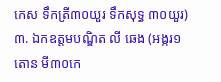កេស ទឹកត្រី៣០យួរ ទឹកសុទ្ធ ៣០យួរ)
៣. ឯកឧត្តមបណ្ឌិត លី ឆេង (អង្ករ១តោន មី៣០កេ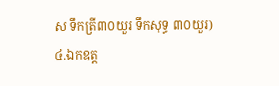ស ទឹកត្រី៣០យួរ ទឹកសុទ្ធ ៣០យួរ)
៤.ឯកឧត្ត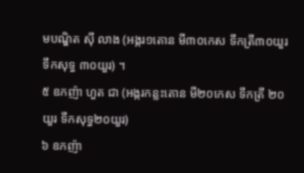មបណ្ឌិត ស៊ី លាង (អង្ករ១តោន មី៣០កេស ទឹកត្រី៣០យួរ ទឹកសុទ្ធ ៣០យួរ) ។
៥ ឧកញ៉ា ហួត ជា (អង្ករកន្លះតោន មី២០កេស ទឹកត្រី ២០យួរ ទឹកសុទ្ធ២០យួរ)
៦ ឧកញ៉ា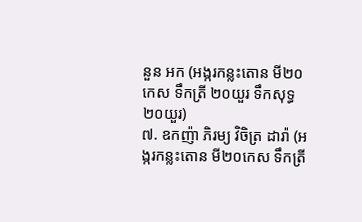នួន អក (អង្ករកន្លះតោន មី២០កេស ទឹកត្រី ២០យួរ ទឹកសុទ្ធ២០យួរ)
៧. ឧកញ៉ា ភិរម្យ វិចិត្រ ដារ៉ា (អង្ករកន្លះតោន មី២០កេស ទឹកត្រី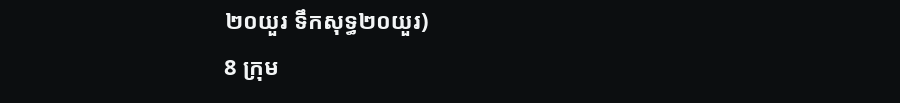២០យួរ ទឹកសុទ្ធ២០យួរ)
8 ក្រុម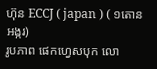ហ៊ុន ECCJ ( japan ) ( ១តោន អង្ករ)
រូបភាព ផេកហ្វេសបុក លោ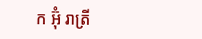ក អ៊ុំ រាត្រី